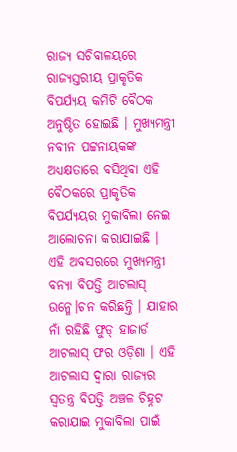ରାଜ୍ୟ ସଚିବାଳୟରେ ରାଜ୍ୟସ୍ତରୀୟ ପ୍ରାକୃତିକ ବିପର୍ଯ୍ୟୟ କମିଟି ବୈଠକ ଅନୁଷ୍ଠିତ ହୋଇଛି । ମୁଖ୍ୟମନ୍ତ୍ରୀ ନବୀନ ପଟ୍ଟନାୟକଙ୍କ ଅଧ୍ୟକ୍ଷତାରେ ବସିଥିବା ଏହି ବୈଠକରେ ପ୍ରାକୃତିକ ବିପର୍ଯ୍ୟୟର ମୁକାବିଲା ନେଇ ଆଲୋଚନା କରାଯାଇଛି । ଏହି ଅବସରରେ ମୁଖ୍ୟମନ୍ତ୍ରୀ ବନ୍ୟା ବିପତ୍ତି ଆଟଲାସ୍ ଉନ୍ମେ।ଚନ କରିଛନ୍ତି । ଯାହାର ନାଁ ରହିଛି ଫୁଡ୍ ହାଜାର୍ଡ ଆଟଲାସ୍ ଫର ଓଡ଼ିଶା । ଏହି ଆଟଲାସ ଦ୍ଵାରା ରାଜ୍ୟର ସ୍ବତନ୍ତ୍ର ବିପତ୍ତି ଅଞ୍ଚଳ ଚିହ୍ନଟ କରାଯାଇ ମୁକାବିଲା ପାଇଁ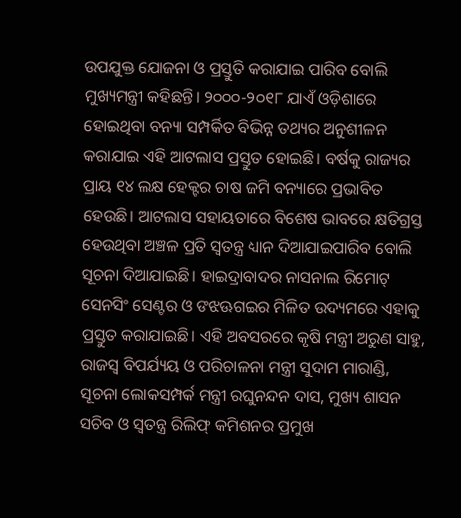ଉପଯୁକ୍ତ ଯୋଜନା ଓ ପ୍ରସ୍ତୁତି କରାଯାଇ ପାରିବ ବୋଲି ମୁଖ୍ୟମନ୍ତ୍ରୀ କହିଛନ୍ତି। ୨୦୦୦-୨୦୧୮ ଯାଏଁ ଓଡ଼ିଶାରେ ହୋଇଥିବା ବନ୍ୟା ସମ୍ପର୍କିତ ବିଭିନ୍ନ ତଥ୍ୟର ଅନୁଶୀଳନ କରାଯାଇ ଏହି ଆଟଲାସ ପ୍ରସ୍ତୁତ ହୋଇଛି। ବର୍ଷକୁ ରାଜ୍ୟର ପ୍ରାୟ ୧୪ ଲକ୍ଷ ହେକ୍ଟର ଚାଷ ଜମି ବନ୍ୟାରେ ପ୍ରଭାବିତ ହେଉଛି। ଆଟଲାସ ସହାୟତାରେ ବିଶେଷ ଭାବରେ କ୍ଷତିଗ୍ରସ୍ତ ହେଉଥିବା ଅଞ୍ଚଳ ପ୍ରତି ସ୍ବତନ୍ତ୍ର ଧ୍ୟାନ ଦିଆଯାଇପାରିବ ବୋଲି ସୂଚନା ଦିଆଯାଇଛି। ହାଇଦ୍ରାବାଦର ନାସନାଲ ରିମୋଟ୍ ସେନସିଂ ସେଣ୍ଟର ଓ ଙଝଊଗଇର ମିଳିତ ଉଦ୍ୟମରେ ଏହାକୁ ପ୍ରସ୍ତୁତ କରାଯାଇଛି। ଏହି ଅବସରରେ କୃଷି ମନ୍ତ୍ରୀ ଅରୁଣ ସାହୁ, ରାଜସ୍ବ ବିପର୍ଯ୍ୟୟ ଓ ପରିଚାଳନା ମନ୍ତ୍ରୀ ସୁଦାମ ମାରାଣ୍ଡି, ସୂଚନା ଲୋକସମ୍ପର୍କ ମନ୍ତ୍ରୀ ରଘୁନନ୍ଦନ ଦାସ, ମୁଖ୍ୟ ଶାସନ ସଚିବ ଓ ସ୍ବତନ୍ତ୍ର ରିଲିଫ୍ କମିଶନର ପ୍ରମୁଖ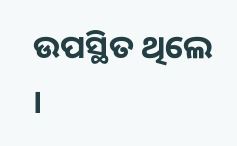ଉପସ୍ଥିତ ଥିଲେ ।